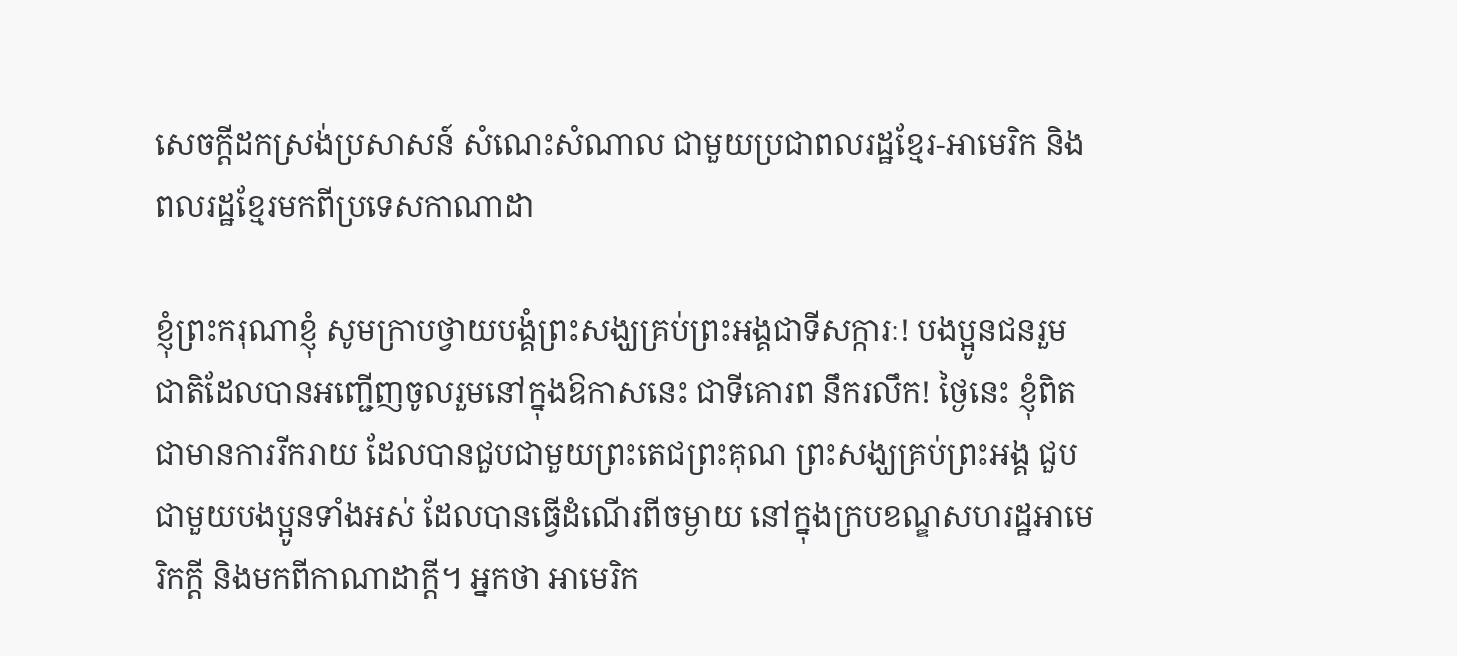សេចក្តីដកស្រង់ប្រសាសន៍ សំណេះសំណាល ជាមួយប្រជាពលរដ្ឋខ្មែរ-អាមេរិក និងពលរដ្ឋខ្មែរមកពីប្រទេសកាណាដា

ខ្ញុំព្រះករុណាខ្ញុំ សូមក្រាបថ្វាយបង្គំព្រះសង្ឃគ្រប់ព្រះអង្គជាទីសក្ការៈ! បងប្អូនជនរួមជាតិដែលបានអញ្ជើញចូលរួមនៅក្នុងឱកាសនេះ ជាទីគោរព នឹករលឹក! ថ្ងៃនេះ ខ្ញុំពិតជាមានការរីករាយ ដែលបានជួបជាមួយព្រះតេជព្រះគុណ ព្រះសង្ឃគ្រប់ព្រះអង្គ ជួបជាមួយបងប្អូនទាំងអស់ ដែលបានធ្វើដំណើរពីចម្ងាយ នៅក្នុងក្របខណ្ឌសហរដ្ឋអាមេរិកក្ដី និងមកពីកាណាដាក្ដី។ អ្នកថា អាមេរិក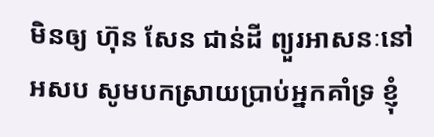មិនឲ្យ ហ៊ុន សែន ជាន់ដី ព្យួរអាសនៈនៅ អសប សូមបកស្រាយប្រាប់អ្នកគាំទ្រ ខ្ញុំ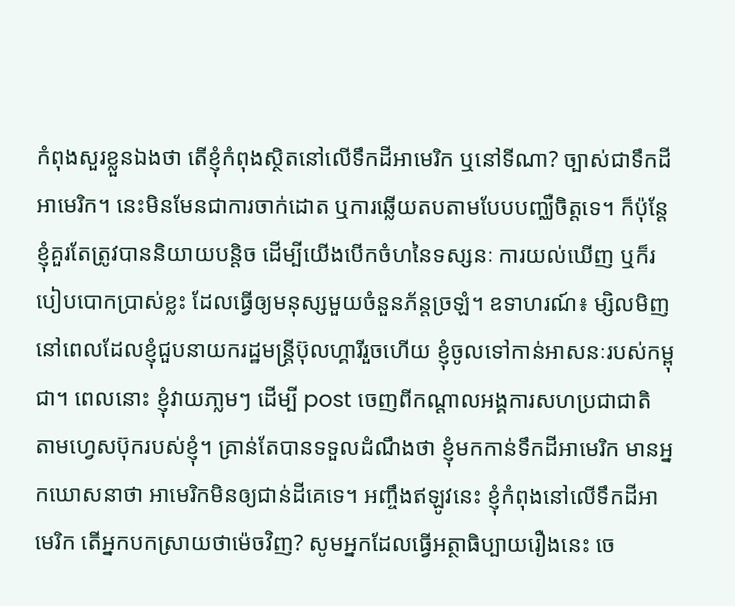កំពុងសួរខ្លួនឯងថា តើខ្ញុំកំពុងសិ្ថតនៅលើទឹកដីអាមេរិក ឬនៅទីណា? ច្បាស់ជាទឹកដីអាមេរិក។ នេះមិនមែនជាការចាក់ដោត ឬការឆ្លើយតបតាមបែបបញ្ឈឺចិត្តទេ។ ក៏ប៉ុន្តែ ខ្ញុំគួរតែត្រូវបាននិយាយបន្ដិច ដើម្បីយើងបើកចំហនៃទស្សនៈ ការយល់ឃើញ ឬក៏របៀបបោកប្រាស់ខ្លះ ដែលធ្វើឲ្យមនុស្សមួយចំនួនភ័ន្តច្រឡំ។ ឧទាហរណ៍៖ ម្សិលមិញ នៅពេលដែលខ្ញុំជួបនាយករដ្ឋមន្រ្តីប៊ុលហ្គារីរួចហើយ ខ្ញុំចូលទៅកាន់អាសនៈរបស់កម្ពុជា។ ពេលនោះ ខ្ញុំវាយភា្លមៗ ដើម្បី post ចេញពីកណ្ដាលអង្គការសហប្រជាជាតិ តាមហ្វេសប៊ុករបស់ខ្ញុំ។ គ្រាន់តែបានទទួលដំណឹងថា ខ្ញុំមកកាន់ទឹកដីអាមេរិក មានអ្នកឃោសនាថា អាមេរិកមិនឲ្យជាន់ដីគេទេ។ អញ្ចឹងឥឡូវនេះ ខ្ញុំកំពុងនៅលើទឹកដីអាមេរិក តើអ្នកបកស្រាយថាម៉េចវិញ? សូមអ្នកដែលធ្វើអត្ថាធិប្បាយរឿងនេះ ចេ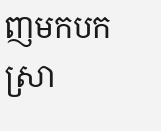ញមកបកស្រា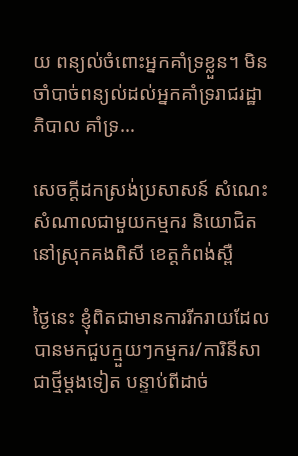យ ពន្យល់ចំពោះអ្នកគាំទ្រខ្លួន។ មិនចាំបាច់ពន្យល់ដល់អ្នកគាំទ្ររាជរដ្ឋាភិបាល គាំទ្រ…

សេចក្តីដកស្រង់ប្រសាសន៍ សំណេះសំណាលជាមួយកម្មករ និយោជិត នៅស្រុកគងពិសី ខេត្តកំពង់ស្ពឺ

ថ្ងៃនេះ ខ្ញុំពិតជាមានការរីករាយដែលបានមកជួបក្មួយៗកម្មករ/ការិនីសាជាថ្មីម្ដងទៀត បន្ទាប់ពីដាច់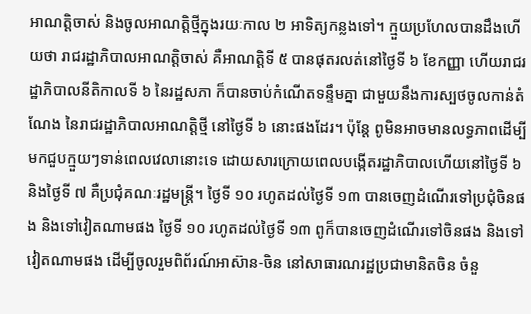អាណត្តិចាស់ និងចូលអាណត្តិថ្មីក្នុងរយៈកាល ២ អាទិត្យកន្លងទៅ។ ក្មួយប្រហែលបានដឹងហើយថា រាជរដ្ឋាភិបាលអាណត្តិចាស់ គឺអាណត្តិទី ៥ បានផុតរលត់នៅថ្ងៃទី ៦ ខែកញ្ញា ហើយរាជរដ្ឋាភិបាលនីតិកាលទី ៦ នៃរដ្ឋសភា ក៏បានចាប់កំណើតទន្ទឹមគ្នា ជាមួយនឹងការស្បថចូលកាន់តំណែង នៃរាជរដ្ឋាភិបាលអាណត្តិថ្មី នៅថ្ងៃទី ៦ នោះផងដែរ។ ប៉ុន្តែ ពូមិនអាចមានលទ្ធភាពដើម្បីមកជួបក្មួយៗទាន់ពេលវេលានោះទេ ដោយសារក្រោយពេលបង្កើតរដ្ឋាភិបាលហើយនៅថ្ងៃទី ៦ និងថ្ងៃទី ៧ គឺប្រជុំគណៈរដ្ឋមន្រ្តី។ ថ្ងៃទី ១០ រហូតដល់ថ្ងៃទី ១៣ បានចេញដំណើរទៅប្រជុំចិនផង និងទៅវៀតណាមផង ថ្ងៃទី ១០ រហូតដល់ថ្ងៃទី ១៣ ពូក៏បានចេញដំណើរទៅចិនផង និងទៅវៀតណាមផង ដើម្បីចូលរួមពិព័រណ៍អាស៊ាន-ចិន នៅសាធារណរដ្ឋប្រជាមានិតចិន ចំនួ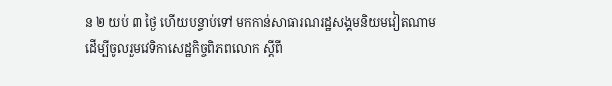ន ២ យប់ ៣ ថ្ងៃ ហើយបន្ទាប់ទៅ មកកាន់សាធារណរដ្ឋសង្គមនិយមវៀតណាម ដើម្បីចូលរួមវេទិកាសេដ្ឋកិច្ចពិភពលោក ស្ដីពី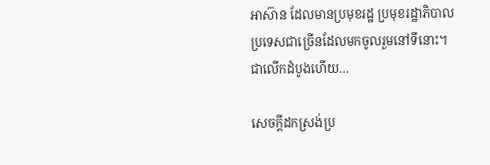អាស៊ាន ដែលមានប្រមុខរដ្ឋ ប្រមុខរដ្ឋាភិបាលប្រទេសជាច្រើនដែលមកចូលរួមនៅទីនោះ។ ជាលើកដំបូងហើយ…

សេចក្តីដកស្រង់ប្រ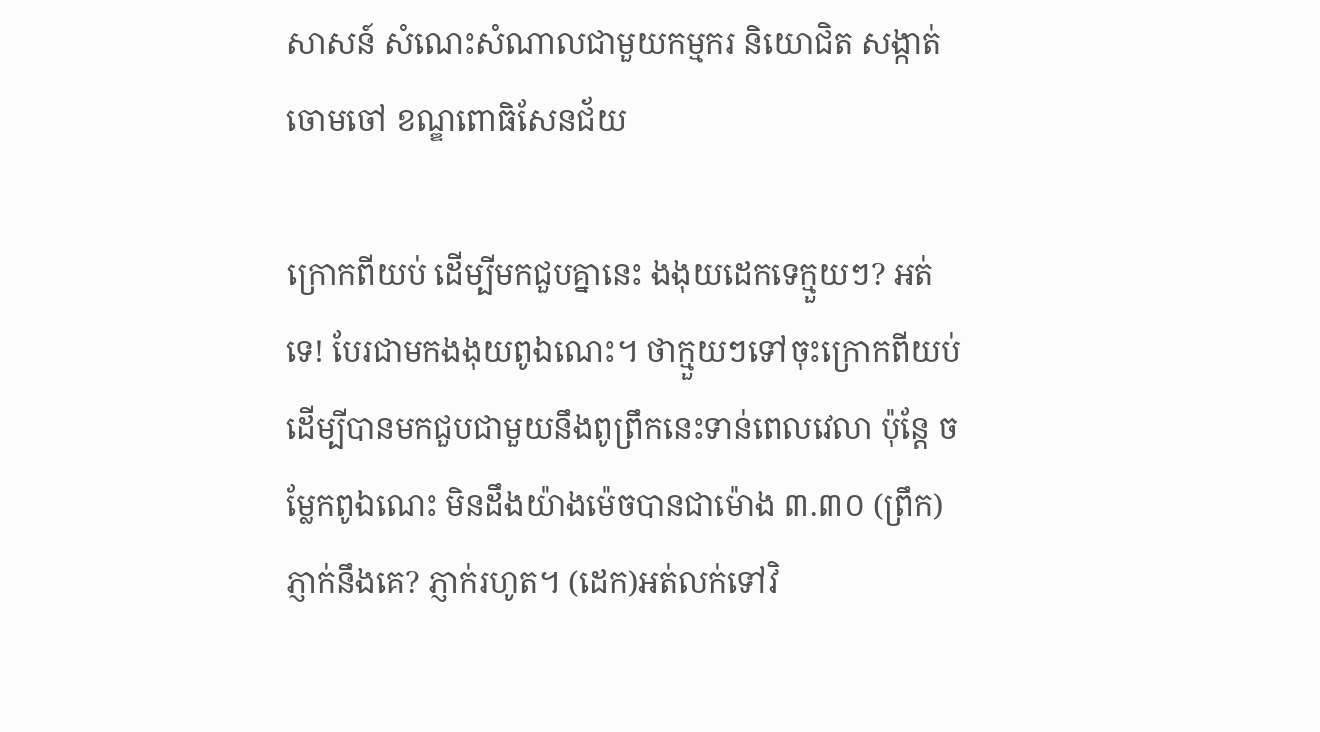សាសន៍ សំណេះសំណាលជាមួយកម្មករ និយោជិត សង្កាត់ចោមចៅ ខណ្ឌពោធិសែនជ័យ

ក្រោកពីយប់ ដើម្បីមកជួបគ្នានេះ ងងុយដេកទេក្មួយៗ? អត់ទេ! បែរជាមកងងុយពូឯណេះ។ ថាក្មួយៗទៅចុះក្រោកពីយប់ ដើម្បីបានមកជួបជាមួយនឹងពូព្រឹកនេះទាន់ពេលវេលា ប៉ុន្តែ ចម្លែកពូឯណេះ មិនដឹងយ៉ាងម៉េចបានជាម៉ោង ៣.៣០ (ព្រឹក) ភ្ញាក់នឹងគេ? ភ្ញាក់រហូត។ (ដេក)អត់លក់ទៅវិ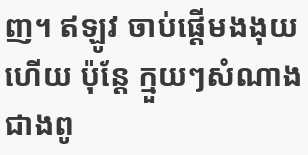ញ។ ឥឡូវ ចាប់ផ្តើមងងុយហើយ ប៉ុន្តែ ក្មួយៗសំណាងជាងពូ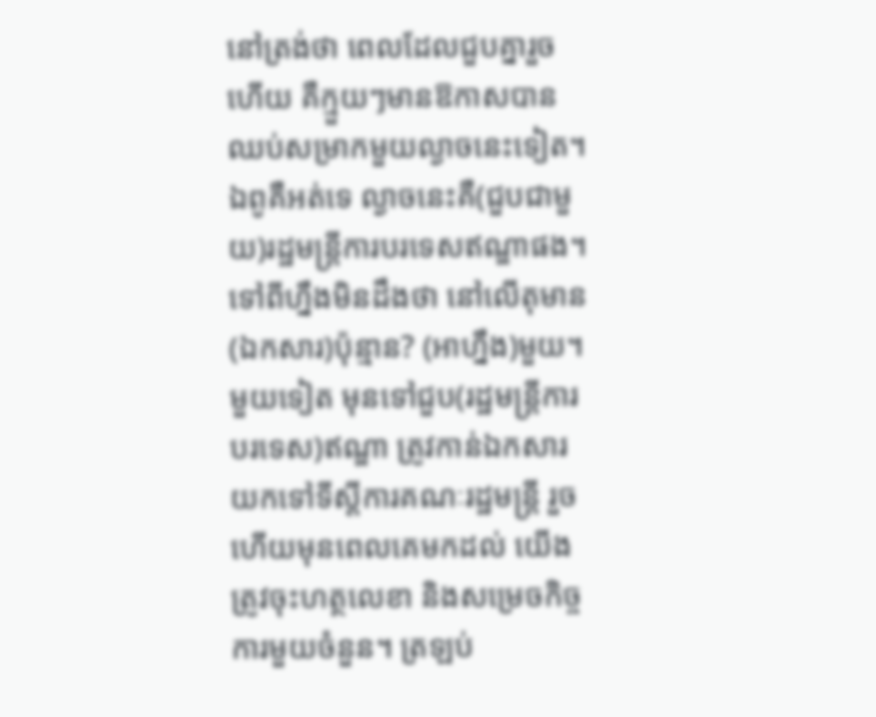នៅត្រង់ថា ពេលដែលជួបគ្នារួចហើយ គឺក្មួយៗមានឱកាសបានឈប់សម្រាកមួយល្ងាចនេះទៀត។ ឯពូគឺអត់ទេ ល្ងាចនេះគឺ(ជួបជាមួយ)រដ្ឋមន្ត្រីការបរទេសឥណ្ឌាផង។ ទៅពីហ្នឹងមិនដឹងថា នៅលើតុមាន(ឯកសារ)ប៉ុន្មាន? (អាហ្នឹង)មួយ។ មួយទៀត មុនទៅជួប(រដ្ឋមន្ត្រីការបរទេស)ឥណ្ឌា ត្រូវកាន់ឯកសារយកទៅទីស្តីការគណៈរដ្ឋមន្ត្រី រួចហើយមុនពេលគេមកដល់ យើងត្រូវចុះហត្ថលេខា និងសម្រេចកិច្ចការមួយចំនួន។ ត្រឡប់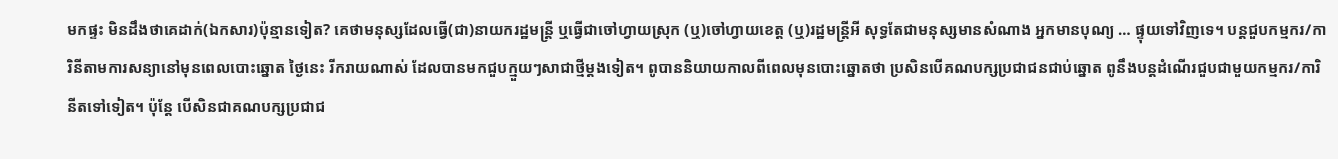មកផ្ទះ មិនដឹងថាគេដាក់(ឯកសារ)ប៉ុន្មានទៀត? គេថាមនុស្សដែលធ្វើ(ជា)នាយករដ្ឋមន្ត្រី ឬធ្វើជាចៅហ្វាយស្រុក (ឬ)ចៅហ្វាយខេត្ត (ឬ)រដ្ឋមន្ត្រីអី សុទ្ធតែជាមនុស្សមានសំណាង អ្នកមានបុណ្យ … ផ្ទុយទៅវិញទេ។ បន្តជួបកម្មករ/ការិនីតាមការសន្យានៅមុនពេលបោះឆ្នោត ថ្ងៃនេះ រីករាយណាស់ ដែលបានមកជួបក្មួយៗសាជាថ្មីម្តងទៀត។ ពូបាននិយាយកាលពីពេលមុនបោះឆ្នោតថា ប្រសិនបើគណបក្សប្រជាជនជាប់ឆ្នោត ពូនឹងបន្តដំណើរជួបជាមួយកម្មករ/ការិនីតទៅទៀត។ ប៉ុន្តែ បើសិនជាគណបក្សប្រជាជ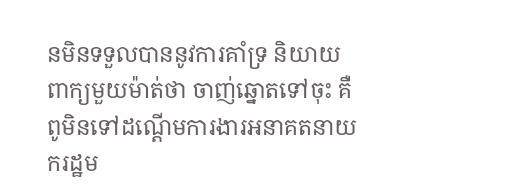នមិនទទួលបាននូវការគាំទ្រ និយាយពាក្យមួយម៉ាត់ថា ចាញ់ឆ្នោតទៅចុះ គឺពូមិនទៅដណ្តើមការងារអនាគតនាយករដ្ឋម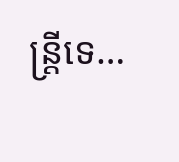ន្ត្រីទេ…